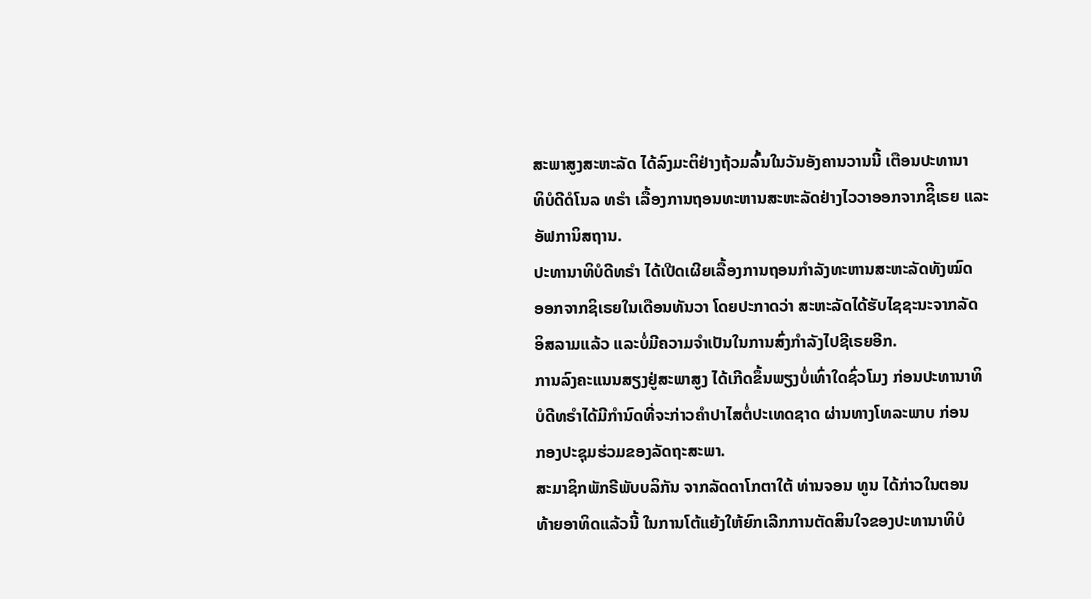ສະພາສູງສະຫະລັດ ໄດ້ລົງມະຕິຢ່າງຖ້ວມລົ້ນໃນວັນອັງຄານວານນີ້ ເຕືອນປະທານາ
ທິບໍດີດໍໂນລ ທຣຳ ເລື້ອງການຖອນທະຫານສະຫະລັດຢ່າງໄວວາອອກຈາກຊິີເຣຍ ແລະ
ອັຟການິສຖານ.
ປະທານາທິບໍດີທຣຳ ໄດ້ເປີດເຜີຍເລື້ອງການຖອນກຳລັງທະຫານສະຫະລັດທັງໝົດ
ອອກຈາກຊິເຣຍໃນເດືອນທັນວາ ໂດຍປະກາດວ່າ ສະຫະລັດໄດ້ຮັບໄຊຊະນະຈາກລັດ
ອິສລາມແລ້ວ ແລະບໍ່ມີຄວາມຈຳເປັນໃນການສົ່ງກຳລັງໄປຊີເຣຍອີກ.
ການລົງຄະແນນສຽງຢູ່ສະພາສູງ ໄດ້ເກີດຂຶ້ນພຽງບໍ່ເທົ່າໃດຊົ່ວໂມງ ກ່ອນປະທານາທິ
ບໍດີທຣຳໄດ້ມີກຳນົດທີ່ຈະກ່າວຄຳປາໄສຕໍ່ປະເທດຊາດ ຜ່ານທາງໂທລະພາບ ກ່ອນ
ກອງປະຊຸມຮ່ວມຂອງລັດຖະສະພາ.
ສະມາຊິກພັກຣີພັບບລິກັນ ຈາກລັດດາໂກຕາໃຕ້ ທ່ານຈອນ ທູນ ໄດ້ກ່າວໃນຕອນ
ທ້າຍອາທິດແລ້ວນີ້ ໃນການໂຕ້ແຍ້ງໃຫ້ຍົກເລີກການຕັດສິນໃຈຂອງປະທານາທິບໍ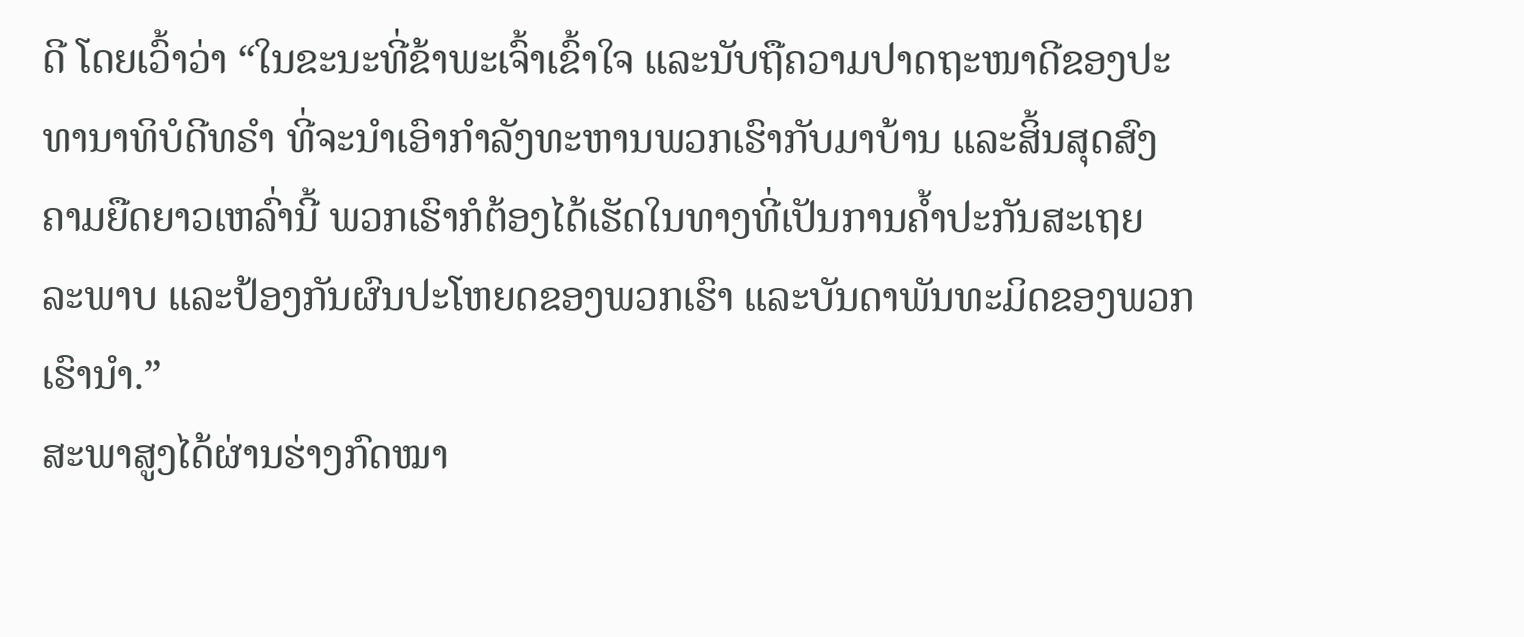ດີ ໂດຍເວົ້າວ່າ “ໃນຂະນະທີ່ຂ້າພະເຈົ້າເຂົ້າໃຈ ແລະນັບຖືຄວາມປາດຖະໜາດີຂອງປະ
ທານາທິບໍດີທຣຳ ທີ່ຈະນຳເອົາກຳລັງທະຫານພວກເຮົາກັບມາບ້ານ ແລະສິ້ນສຸດສົງ
ຄາມຍືດຍາວເຫລົ່ານີ້ ພວກເຮົາກໍຕ້ອງໄດ້ເຮັດໃນທາງທີ່ເປັນການຄ້ຳປະກັນສະເຖຍ
ລະພາບ ແລະປ້ອງກັນຜົນປະໂຫຍດຂອງພວກເຮົາ ແລະບັນດາພັນທະມິດຂອງພວກ
ເຮົານຳ.”
ສະພາສູງໄດ້ຜ່ານຮ່າງກົດໝາ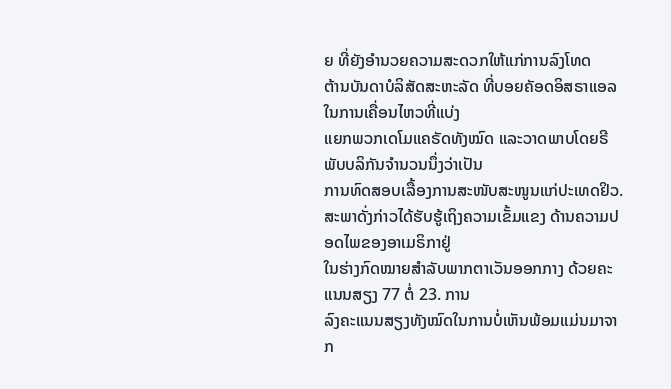ຍ ທີ່ຍັງອຳນວຍຄວາມສະດວກໃຫ້ແກ່ການລົງໂທດ
ຕ້ານບັນດາບໍລິສັດສະຫະລັດ ທີ່ບອຍຄັອດອິສຣາແອລ ໃນການເຄື່ອນໄຫວທີ່ແບ່ງ
ແຍກພວກເດໂມແຄຣັດທັງໝົດ ແລະວາດພາບໂດຍຣີພັບບລິກັນຈຳນວນນຶ່ງວ່າເປັນ
ການທົດສອບເລື້ອງການສະໜັບສະໜູນແກ່ປະເທດຢິວ.
ສະພາດັ່ງກ່າວໄດ້ຮັບຮູ້ເຖິງຄວາມເຂັ້ມແຂງ ດ້ານຄວາມປອດໄພຂອງອາເມຣິກາຢູ່
ໃນຮ່າງກົດໝາຍສຳລັບພາກຕາເວັນອອກກາງ ດ້ວຍຄະແນນສຽງ 77 ຕໍ່ 23. ການ
ລົງຄະແນນສຽງທັງໝົດໃນການບໍ່ເຫັນພ້ອມແມ່ນມາຈາກ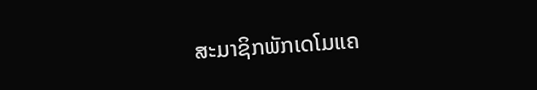ສະມາຊິກພັກເດໂມແຄ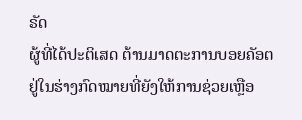ຣັດ
ຜູ້ທີ່ໄດ້ປະຕິເສດ ຕ້ານມາດຕະການບອຍຄັອຕ ຢູ່ໃນຮ່າງກົດໝາຍທີ່ຍັງໃຫ້ການຊ່ວຍເຫຼືອ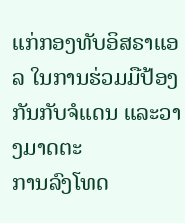ແກ່ກອງທັບອິສຣາແອລ ໃນການຮ່ວມມືປ້ອງກັນກັບຈໍແດນ ແລະວາງມາດຕະ
ການລົງໂທດ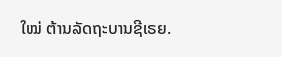ໃໝ່ ຕ້ານລັດຖະບານຊີເຣຍ.